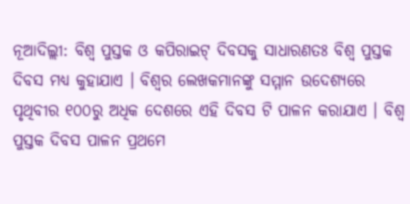ନୂଆଦିଲ୍ଲୀ: ବିଶ୍ୱ ପୁସ୍ତକ ଓ କପିରାଇଟ୍ ଦିବସକୁ ସାଧାରଣତଃ ବିଶ୍ୱ ପୁସ୍ତକ ଦିବସ ମଧ୍ୟ କୁହାଯାଏ । ବିଶ୍ବର ଲେଖକମାନଙ୍କୁ ସମ୍ମାନ ଉଦେଶ୍ୟରେ ପୃଥିବୀର ୧୦୦ରୁ ଅଧିକ ଦେଶରେ ଏହି ଦିବସ ଟି ପାଳନ କରାଯାଏ । ବିଶ୍ୱ ପୁସ୍ତକ ଦିବସ ପାଳନ ପ୍ରଥମେ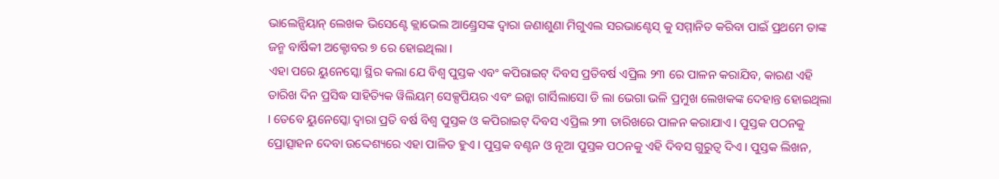ଭାଲେନ୍ସିୟାନ୍ ଲେଖକ ଭିସେଣ୍ଟେ କ୍ଲାଭେଲ ଆଣ୍ଡ୍ରେସଙ୍କ ଦ୍ୱାରା ଜଣାଶୁଣା ମିଗୁଏଲ ସରଭାଣ୍ଟେସ୍ କୁ ସମ୍ମାନିତ କରିବା ପାଇଁ ପ୍ରଥମେ ତାଙ୍କ ଜନ୍ମ ବାର୍ଷିକୀ ଅକ୍ଟୋବର ୭ ରେ ହୋଇଥିଲା ।
ଏହା ପରେ ୟୁନେସ୍କୋ ସ୍ଥିର କଲା ଯେ ବିଶ୍ୱ ପୁସ୍ତକ ଏବଂ କପିରାଇଟ୍ ଦିବସ ପ୍ରତିବର୍ଷ ଏପ୍ରିଲ ୨୩ ରେ ପାଳନ କରାଯିବ, କାରଣ ଏହି ତାରିଖ ଦିନ ପ୍ରସିଦ୍ଧ ସାହିତ୍ୟିକ ୱିଲିୟମ୍ ସେକ୍ସପିୟର ଏବଂ ଇନ୍କା ଗାର୍ସିଲାସୋ ଡି ଲା ଭେଗା ଭଳି ପ୍ରମୁଖ ଲେଖକଙ୍କ ଦେହାନ୍ତ ହୋଇଥିଲା । ତେବେ ୟୁନେସ୍କୋ ଦ୍ୱାରା ପ୍ରତି ବର୍ଷ ବିଶ୍ୱ ପୁସ୍ତକ ଓ କପିରାଇଟ୍ ଦିବସ ଏପ୍ରିଲ ୨୩ ତାରିଖରେ ପାଳନ କରାଯାଏ । ପୁସ୍ତକ ପଠନକୁ ପ୍ରୋତ୍ସାହନ ଦେବା ଉଦ୍ଦେଶ୍ୟରେ ଏହା ପାଳିତ ହୁଏ । ପୁସ୍ତକ ବଣ୍ଟନ ଓ ନୂଆ ପୁସ୍ତକ ପଠନକୁ ଏହି ଦିବସ ଗୁରୁତ୍ୱ ଦିଏ । ପୁସ୍ତକ ଲିଖନ,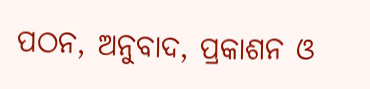ପଠନ, ଅନୁବାଦ, ପ୍ରକାଶନ ଓ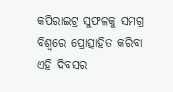କପିରାଇଟ୍ର ସୁଫଳକୁ ସମଗ୍ର ବିଶ୍ୱରେ ପ୍ରୋତ୍ସାହିତ କରିବା ଏହି ଦିବସର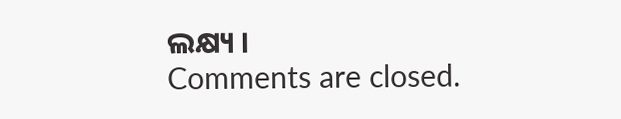ଲକ୍ଷ୍ୟ ।
Comments are closed.